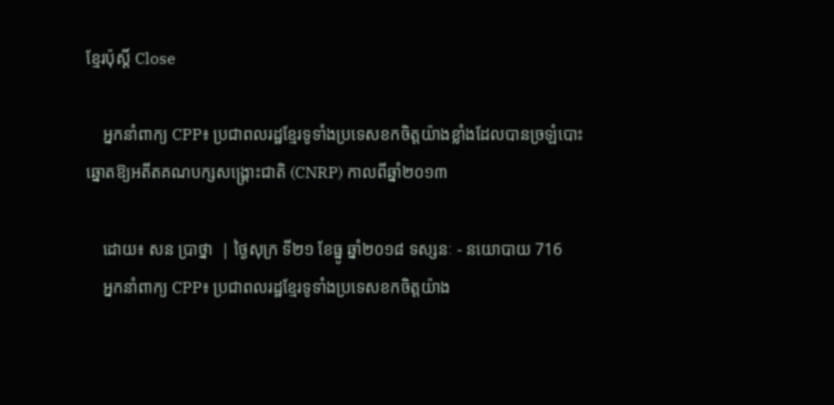ខ្មែរប៉ុស្ដិ៍ Close

    អ្នកនាំពាក្យ CPP៖ ប្រជាពលរដ្ឋខ្មែរទូទាំងប្រទេសខកចិត្តយ៉ាងខ្លាំងដែលបានច្រឡំបោះឆ្នោតឱ្យអតីតគណបក្សសង្គ្រោះជាតិ (CNRP) កាលពីឆ្នាំ២០១៣

    ដោយ៖ សន ប្រាថ្នា  | ថ្ងៃសុក្រ ទី២១ ខែធ្នូ ឆ្នាំ២០១៨ ទស្សនៈ - នយោបាយ 716
    អ្នកនាំពាក្យ CPP៖ ប្រជាពលរដ្ឋខ្មែរទូទាំងប្រទេសខកចិត្តយ៉ាង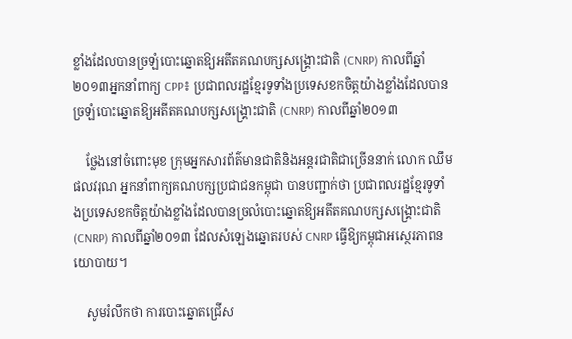ខ្លាំងដែលបានច្រឡំបោះឆ្នោតឱ្យអតីតគណបក្សសង្គ្រោះជាតិ (CNRP) កាលពីឆ្នាំ២០១៣អ្នកនាំពាក្យ CPP៖ ប្រជាពលរដ្ឋខ្មែរទូទាំងប្រទេសខកចិត្តយ៉ាងខ្លាំងដែលបានច្រឡំបោះឆ្នោតឱ្យអតីតគណបក្សសង្គ្រោះជាតិ (CNRP) កាលពីឆ្នាំ២០១៣

    ថ្លែងនៅចំពោះមុខ ក្រុមអ្នកសារព័ត៌មានជាតិនិងអន្ដរជាតិជាច្រើននាក់ លោក ឈឹម ផលវរុណ អ្នកនាំពាក្យគណបក្សប្រជាជនកម្ពុជា បានបញ្ជាក់ថា ប្រជាពលរដ្ឋខ្មែរទូទាំងប្រទេសខកចិត្តយ៉ាងខ្លាំងដែលបានច្រលំបោះឆ្នោតឱ្យអតីតគណបក្សសង្គ្រោះជាតិ (CNRP) កាលពីឆ្នាំ២០១៣ ដែលសំឡេងឆ្នោតរបស់ CNRP ធ្វើឱ្យកម្ពុជាអស្ថេរភាពនយោបាយ។

    សូមរំលឹកថា ការបោះឆ្នោតជ្រើស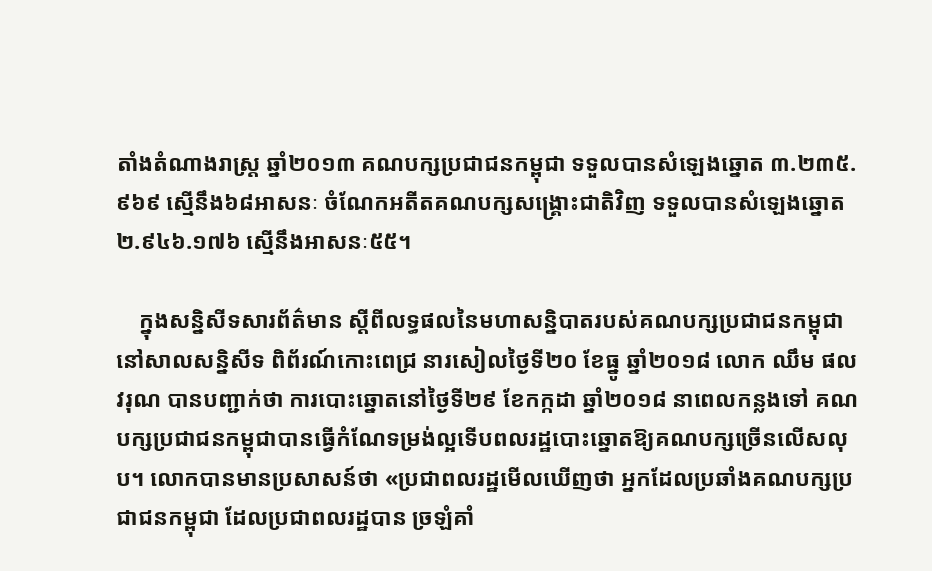តាំងតំណាងរាស្ដ្រ ឆ្នាំ២០១៣ គណបក្សប្រជាជនកម្ពុជា ទទួលបានសំឡេងឆ្នោត ៣.២៣៥.៩៦៩ ស្មើនឹង៦៨អាសនៈ ចំណែកអតីតគណបក្សសង្គ្រោះជាតិវិញ ទទួលបានសំឡេងឆ្នោត ២.៩៤៦.១៧៦ ស្មើនឹងអាសនៈ៥៥។

    ក្នុងសន្និសីទសារព័ត៌មាន ស្តីពីលទ្ធផលនៃមហាសន្និបាតរបស់គណបក្សប្រជាជនកម្ពុជានៅសាលសន្និសីទ ពិព័រណ៍កោះពេជ្រ នារសៀលថ្ងៃទី២០ ខែធ្នូ ឆ្នាំ២០១៨ លោក ឈឹម ផលវរុណ បានបញ្ជាក់ថា ការបោះឆ្នោតនៅថ្ងៃទី២៩ ខែកក្កដា ឆ្នាំ២០១៨ នាពេលកន្លងទៅ គណបក្សប្រជាជនកម្ពុជាបានធ្វើកំណែទម្រង់ល្អទើបពលរដ្ឋបោះឆ្នោតឱ្យគណបក្សច្រើនលើសលុប។ លោកបានមានប្រសាសន៍ថា «ប្រជាពលរដ្ឋមើលឃើញថា អ្នកដែលប្រឆាំងគណបក្សប្រជាជនកម្ពុជា ដែលប្រជាពលរដ្ឋបាន ច្រឡំគាំ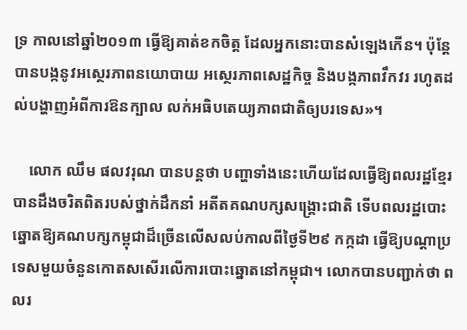ទ្រ កាលនៅឆ្នាំ២០១៣ ធ្វើឱ្យគាត់ខកចិត្ត ដែលអ្នកនោះបានសំឡេងកើន។ ប៉ុន្ដែបានបង្កនូវអស្ថេរភាពនយោបាយ អស្ថេរភាពសេដ្ឋកិច្ច និងបង្កភាពវឹកវរ រហូតដល់បង្ហាញអំពីការឱនក្បាល លក់អធិបតេយ្យភាពជាតិឲ្យបរទេស»។

    លោក ឈឹម ផលវរុណ បានបន្ដថា បញ្ហាទាំងនេះហើយដែលធ្វើឱ្យពលរដ្ឋខ្មែរបានដឹងចរិតពិតរបស់ថ្នាក់ដឹកនាំ អតីតគណបក្សសង្គ្រោះជាតិ ទើបពលរដ្ឋបោះឆ្នោតឱ្យគណបក្សកម្ពុជាដ៏ច្រើនលើសលប់កាលពីថ្ងៃទី២៩ កក្កដា ធ្វើឱ្យបណ្ដាប្រទេសមួយចំនួនកោតសសើរលើការបោះឆ្នោតនៅកម្ពុជា។ លោកបានបញ្ជាក់ថា ពលរ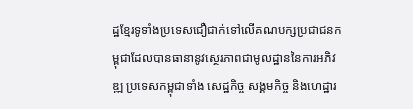ដ្ឋខ្មែរទូទាំងប្រទេសជឿជាក់ទៅលើគណបក្សប្រជាជនកម្ពុជាដែលបានធានានូវស្ថេរភាពជាមូលដ្ឋាននៃការអភិវឌ្ឍ ប្រទេសកម្ពុជាទាំង សេដ្ឋកិច្ច សង្គមកិច្ច និងហេដ្ឋារ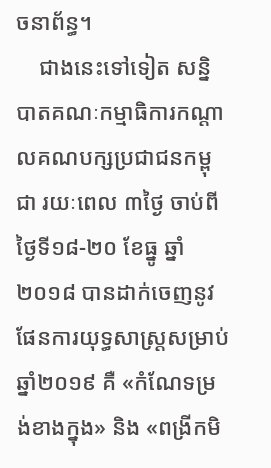ចនាព័ន្ធ។
    ជាងនេះទៅទៀត សន្និបាតគណៈកម្មាធិការកណ្តាលគណបក្សប្រជាជនកម្ពុជា រយៈពេល ៣ថ្ងៃ ចាប់ពីថ្ងៃទី១៨-២០ ខែធ្នូ ឆ្នាំ២០១៨ បានដាក់ចេញនូវផែនការយុទ្ធសាស្ត្រសម្រាប់ឆ្នាំ២០១៩ គឺ «កំណែទម្រង់ខាងក្នុង» និង «ពង្រីកមិ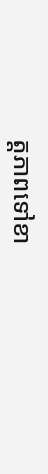ត្តភាពទៅខា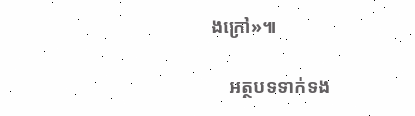ងក្រៅ»៕

    អត្ថបទទាក់ទង